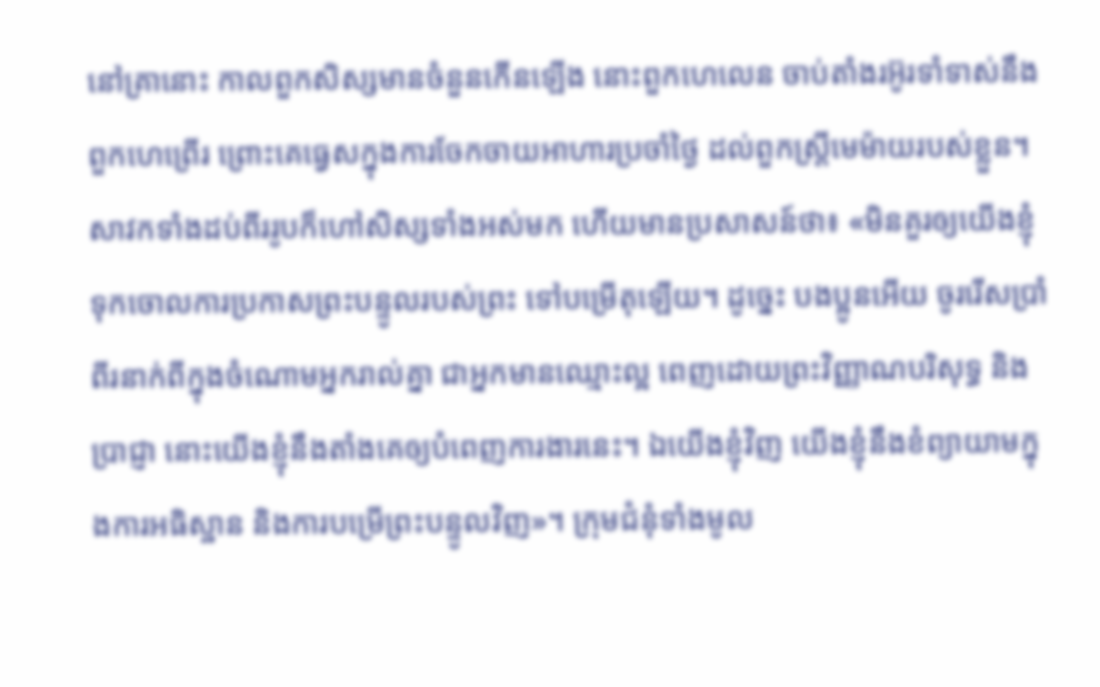នៅគ្រានោះ កាលពួកសិស្សមានចំនួនកើនឡើង នោះពួកហេលេន ចាប់តាំងរអ៊ូរទាំទាស់នឹងពួកហេព្រើរ ព្រោះគេធ្វេសក្នុងការចែកចាយអាហារប្រចាំថ្ងៃ ដល់ពួកស្ត្រីមេម៉ាយរបស់ខ្លួន។ សាវកទាំងដប់ពីររូបក៏ហៅសិស្សទាំងអស់មក ហើយមានប្រសាសន៍ថា៖ «មិនគួរឲ្យយើងខ្ញុំទុកចោលការប្រកាសព្រះបន្ទូលរបស់ព្រះ ទៅបម្រើតុឡើយ។ ដូច្នេះ បងប្អូនអើយ ចូររើសប្រាំពីរនាក់ពីក្នុងចំណោមអ្នករាល់គ្នា ជាអ្នកមានឈ្មោះល្អ ពេញដោយព្រះវិញ្ញាណបរិសុទ្ធ និងប្រាជ្ញា នោះយើងខ្ញុំនឹងតាំងគេឲ្យបំពេញការងារនេះ។ ឯយើងខ្ញុំវិញ យើងខ្ញុំនឹងខំព្យាយាមក្នុងការអធិស្ឋាន និងការបម្រើព្រះបន្ទូលវិញ»។ ក្រុមជំនុំទាំងមូល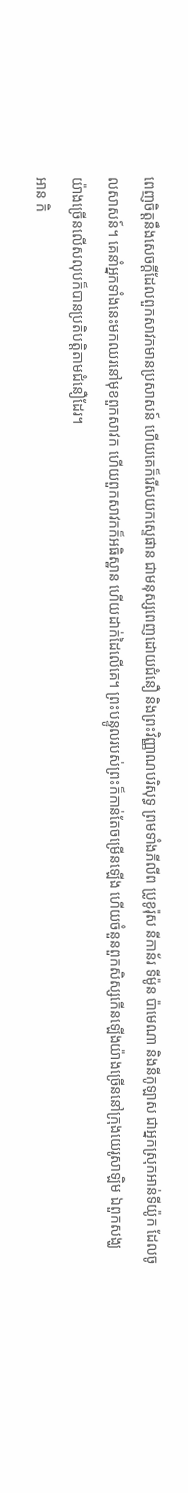ពេញចិត្តនឹងសេចក្ដីដែលពួកសាវកមានប្រសាសន៍ ហើយគេក៏រើសយកស្ទេផាន ជាមនុស្សពេញដោយជំនឿ និងព្រះវិញ្ញាណបរិសុទ្ធ ព្រមទាំងភីលីព ប្រូខូរ៉ុស នីកាន័រ ទីម៉ូន ប៉ាមេណា និងនីកូឡាស ជាអ្នកស្រុកអាន់ទីយ៉ូក ដែលចូលសាសន៍។ គេនាំអ្នកទាំងនេះមកឈរនៅមុខពួកសាវក ហើយពួកសាវកក៏អធិស្ឋាន ហើយដាក់ដៃលើគេ។ ព្រះបន្ទូលរបស់ព្រះក៏កាន់តែចម្រើនឡើង ហើយចំនួនពួកសិស្សកើនឡើងយ៉ាងច្រើននៅក្រុងយេរូសាឡិម ឯពួកសង្ឃយ៉ាងច្រើនលើសលុបក៏បានប្រតិបត្តិតាមជំនឿដែរ។
អាន កិ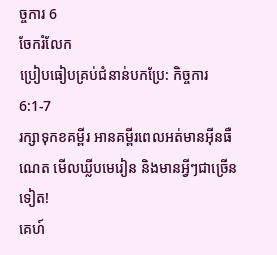ច្ចការ 6
ចែករំលែក
ប្រៀបធៀបគ្រប់ជំនាន់បកប្រែ: កិច្ចការ 6:1-7
រក្សាទុកខគម្ពីរ អានគម្ពីរពេលអត់មានអ៊ីនធឺណេត មើលឃ្លីបមេរៀន និងមានអ្វីៗជាច្រើនទៀត!
គេហ៍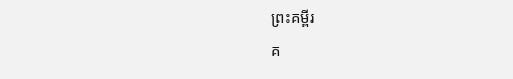ព្រះគម្ពីរ
គ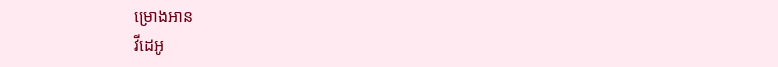ម្រោងអាន
វីដេអូ